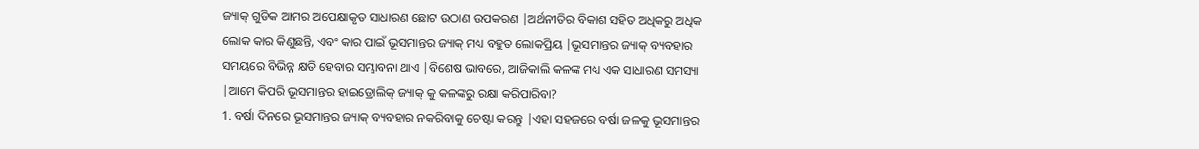ଜ୍ୟାକ୍ ଗୁଡିକ ଆମର ଅପେକ୍ଷାକୃତ ସାଧାରଣ ଛୋଟ ଉଠାଣ ଉପକରଣ |ଅର୍ଥନୀତିର ବିକାଶ ସହିତ ଅଧିକରୁ ଅଧିକ ଲୋକ କାର କିଣୁଛନ୍ତି, ଏବଂ କାର ପାଇଁ ଭୂସମାନ୍ତର ଜ୍ୟାକ୍ ମଧ୍ୟ ବହୁତ ଲୋକପ୍ରିୟ |ଭୂସମାନ୍ତର ଜ୍ୟାକ୍ ବ୍ୟବହାର ସମୟରେ ବିଭିନ୍ନ କ୍ଷତି ହେବାର ସମ୍ଭାବନା ଥାଏ |ବିଶେଷ ଭାବରେ, ଆଜିକାଲି କଳଙ୍କ ମଧ୍ୟ ଏକ ସାଧାରଣ ସମସ୍ୟା |ଆମେ କିପରି ଭୂସମାନ୍ତର ହାଇଡ୍ରୋଲିକ୍ ଜ୍ୟାକ୍ କୁ କଳଙ୍କରୁ ରକ୍ଷା କରିପାରିବା?
1. ବର୍ଷା ଦିନରେ ଭୂସମାନ୍ତର ଜ୍ୟାକ୍ ବ୍ୟବହାର ନକରିବାକୁ ଚେଷ୍ଟା କରନ୍ତୁ |ଏହା ସହଜରେ ବର୍ଷା ଜଳକୁ ଭୂସମାନ୍ତର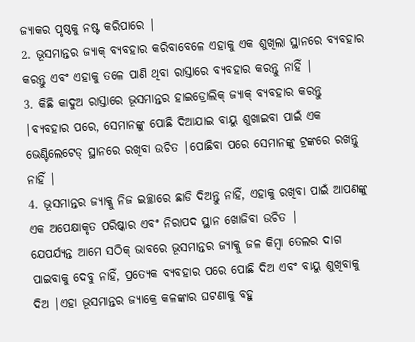ଜ୍ୟାକର ପୃଷ୍ଠକୁ ନଷ୍ଟ କରିପାରେ |
2. ଭୂସମାନ୍ତର ଜ୍ୟାକ୍ ବ୍ୟବହାର କରିବାବେଳେ ଏହାକୁ ଏକ ଶୁଖିଲା ସ୍ଥାନରେ ବ୍ୟବହାର କରନ୍ତୁ ଏବଂ ଏହାକୁ ତଳେ ପାଣି ଥିବା ରାସ୍ତାରେ ବ୍ୟବହାର କରନ୍ତୁ ନାହିଁ |
3. କିଛି କାଦୁଅ ରାସ୍ତାରେ ଭୂସମାନ୍ତର ହାଇଡ୍ରୋଲିକ୍ ଜ୍ୟାକ୍ ବ୍ୟବହାର କରନ୍ତୁ |ବ୍ୟବହାର ପରେ, ସେମାନଙ୍କୁ ପୋଛି ଦିଆଯାଇ ବାୟୁ ଶୁଖାଇବା ପାଇଁ ଏକ ଭେଣ୍ଟିଲେଟେଡ୍ ସ୍ଥାନରେ ରଖିବା ଉଚିତ |ପୋଛିବା ପରେ ସେମାନଙ୍କୁ ଟ୍ରଙ୍କରେ ରଖନ୍ତୁ ନାହିଁ |
4. ଭୂସମାନ୍ତର ଜ୍ୟାକ୍କୁ ନିଜ ଇଚ୍ଛାରେ ଛାଡି ଦିଅନ୍ତୁ ନାହିଁ, ଏହାକୁ ରଖିବା ପାଇଁ ଆପଣଙ୍କୁ ଏକ ଅପେକ୍ଷାକୃତ ପରିଷ୍କାର ଏବଂ ନିରାପଦ ସ୍ଥାନ ଖୋଜିବା ଉଚିତ |
ଯେପର୍ଯ୍ୟନ୍ତ ଆମେ ସଠିକ୍ ଭାବରେ ଭୂସମାନ୍ତର ଜ୍ୟାକ୍କୁ ଜଳ କିମ୍ବା ତେଲର ଦାଗ ପାଇବାକୁ ଦେବୁ ନାହିଁ, ପ୍ରତ୍ୟେକ ବ୍ୟବହାର ପରେ ପୋଛି ଦିଅ ଏବଂ ବାୟୁ ଶୁଖିବାକୁ ଦିଅ |ଏହା ଭୂସମାନ୍ତର ଜ୍ୟାକ୍ରେ କଳଙ୍କାର ଘଟଣାକୁ ବହୁ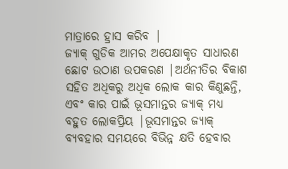ମାତ୍ରାରେ ହ୍ରାସ କରିବ |
ଜ୍ୟାକ୍ ଗୁଡିକ ଆମର ଅପେକ୍ଷାକୃତ ସାଧାରଣ ଛୋଟ ଉଠାଣ ଉପକରଣ |ଅର୍ଥନୀତିର ବିକାଶ ସହିତ ଅଧିକରୁ ଅଧିକ ଲୋକ କାର କିଣୁଛନ୍ତି, ଏବଂ କାର ପାଇଁ ଭୂସମାନ୍ତର ଜ୍ୟାକ୍ ମଧ୍ୟ ବହୁତ ଲୋକପ୍ରିୟ |ଭୂସମାନ୍ତର ଜ୍ୟାକ୍ ବ୍ୟବହାର ସମୟରେ ବିଭିନ୍ନ କ୍ଷତି ହେବାର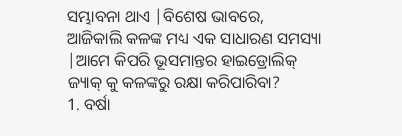ସମ୍ଭାବନା ଥାଏ |ବିଶେଷ ଭାବରେ, ଆଜିକାଲି କଳଙ୍କ ମଧ୍ୟ ଏକ ସାଧାରଣ ସମସ୍ୟା |ଆମେ କିପରି ଭୂସମାନ୍ତର ହାଇଡ୍ରୋଲିକ୍ ଜ୍ୟାକ୍ କୁ କଳଙ୍କରୁ ରକ୍ଷା କରିପାରିବା?
1. ବର୍ଷା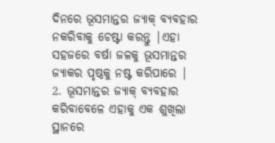ଦିନରେ ଭୂସମାନ୍ତର ଜ୍ୟାକ୍ ବ୍ୟବହାର ନକରିବାକୁ ଚେଷ୍ଟା କରନ୍ତୁ |ଏହା ସହଜରେ ବର୍ଷା ଜଳକୁ ଭୂସମାନ୍ତର ଜ୍ୟାକର ପୃଷ୍ଠକୁ ନଷ୍ଟ କରିପାରେ |
2. ଭୂସମାନ୍ତର ଜ୍ୟାକ୍ ବ୍ୟବହାର କରିବାବେଳେ ଏହାକୁ ଏକ ଶୁଖିଲା ସ୍ଥାନରେ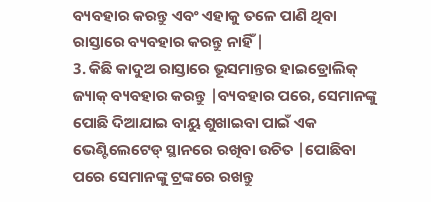ବ୍ୟବହାର କରନ୍ତୁ ଏବଂ ଏହାକୁ ତଳେ ପାଣି ଥିବା ରାସ୍ତାରେ ବ୍ୟବହାର କରନ୍ତୁ ନାହିଁ |
3. କିଛି କାଦୁଅ ରାସ୍ତାରେ ଭୂସମାନ୍ତର ହାଇଡ୍ରୋଲିକ୍ ଜ୍ୟାକ୍ ବ୍ୟବହାର କରନ୍ତୁ |ବ୍ୟବହାର ପରେ, ସେମାନଙ୍କୁ ପୋଛି ଦିଆଯାଇ ବାୟୁ ଶୁଖାଇବା ପାଇଁ ଏକ ଭେଣ୍ଟିଲେଟେଡ୍ ସ୍ଥାନରେ ରଖିବା ଉଚିତ |ପୋଛିବା ପରେ ସେମାନଙ୍କୁ ଟ୍ରଙ୍କରେ ରଖନ୍ତୁ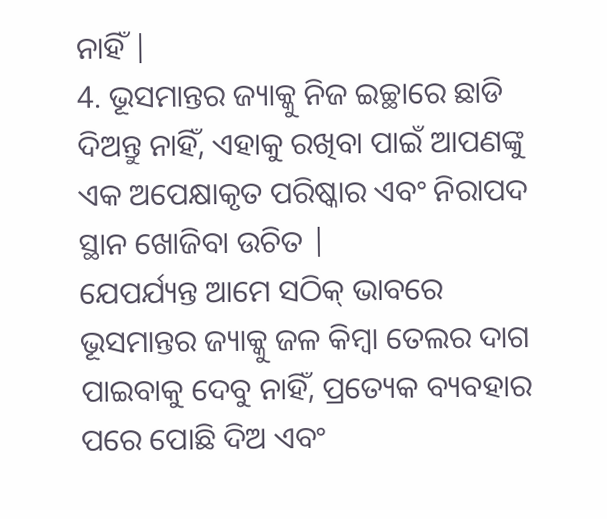ନାହିଁ |
4. ଭୂସମାନ୍ତର ଜ୍ୟାକ୍କୁ ନିଜ ଇଚ୍ଛାରେ ଛାଡି ଦିଅନ୍ତୁ ନାହିଁ, ଏହାକୁ ରଖିବା ପାଇଁ ଆପଣଙ୍କୁ ଏକ ଅପେକ୍ଷାକୃତ ପରିଷ୍କାର ଏବଂ ନିରାପଦ ସ୍ଥାନ ଖୋଜିବା ଉଚିତ |
ଯେପର୍ଯ୍ୟନ୍ତ ଆମେ ସଠିକ୍ ଭାବରେ ଭୂସମାନ୍ତର ଜ୍ୟାକ୍କୁ ଜଳ କିମ୍ବା ତେଲର ଦାଗ ପାଇବାକୁ ଦେବୁ ନାହିଁ, ପ୍ରତ୍ୟେକ ବ୍ୟବହାର ପରେ ପୋଛି ଦିଅ ଏବଂ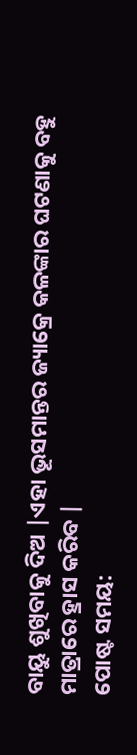ବାୟୁ ଶୁଖିବାକୁ ଦିଅ |ଏହା ଭୂସମାନ୍ତର ଜ୍ୟାକ୍ରେ କଳଙ୍କାର ଘଟଣାକୁ ବହୁ ମାତ୍ରାରେ ହ୍ରାସ କରିବ |
ପୋଷ୍ଟ ସମୟ: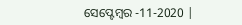ସେପ୍ଟେମ୍ବର -11-2020 |